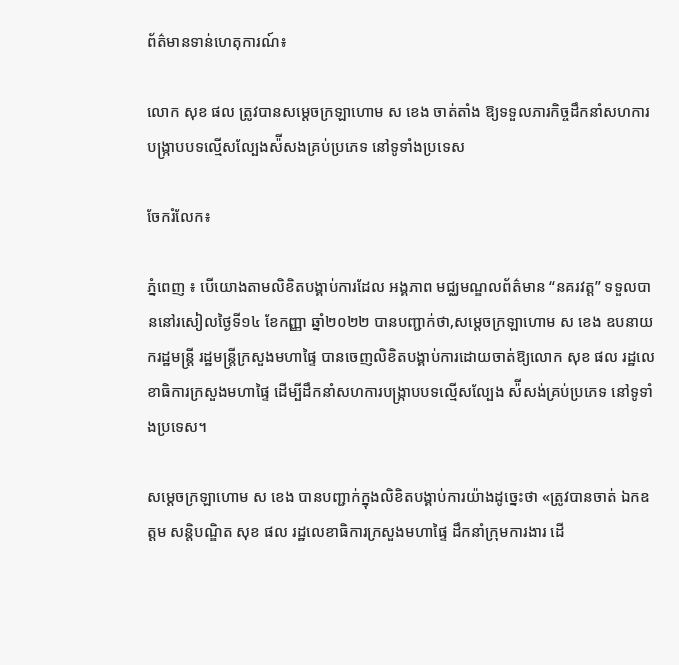ព័ត៌មានទាន់ហេតុការណ៍៖

លោក សុខ ផល ត្រូវបានសម្ដេចក្រឡាហោម ស ខេង ចាត់តាំង ឱ្យទទួលភារកិច្ចដឹកនាំសហការបង្ក្រាបបទល្មើសល្បែងស៉ីសងគ្រប់ប្រភេទ នៅទូទាំងប្រទេស

ចែករំលែក៖

ភ្នំពេញ ៖ បើយោងតាមលិខិតបង្គាប់ការដែល អង្គភាព មជ្ឈមណ្ឌលព័ត៌មាន “នគរវត្ត” ទទួលបាននៅរសៀលថ្ងៃទី១៤ ខែកញ្ញា ឆ្នាំ២០២២ បានបញ្ជាក់ថា,សម្ដេចក្រឡាហោម ស ខេង ឧបនាយករដ្ឋមន្ដ្រី រដ្ឋមន្ដ្រីក្រសួងមហាផ្ទៃ បានចេញលិខិតបង្គាប់ការដោយចាត់ឱ្យលោក សុខ ផល រដ្ឋលេខាធិការក្រសួងមហាផ្ទៃ ដើម្បីដឹកនាំសហការបង្ក្រាបបទល្មើសល្បែង ស៉ីសង់គ្រប់ប្រភេទ នៅទូទាំងប្រទេស។

សម្ដេចក្រឡាហោម ស ខេង បានបញ្ជាក់ក្នុងលិខិតបង្គាប់ការយ៉ាងដូច្នេះថា «ត្រូវបានចាត់ ឯកឧត្តម សន្ដិបណ្ឌិត សុខ ផល រដ្ឋលេខាធិការក្រសួងមហាផ្ទៃ ដឹកនាំក្រុមការងារ ដើ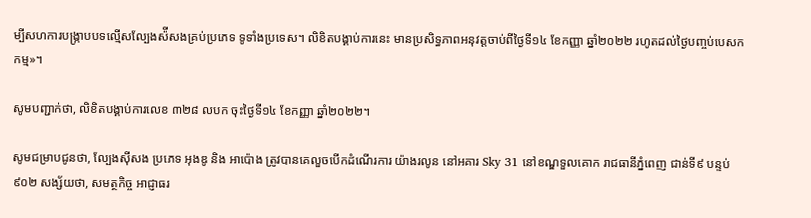ម្បីសហការបង្ក្រាបបទល្មើសល្បែងស៉ីសងគ្រប់ប្រភេទ ទូទាំងប្រទេស។ លិខិតបង្គាប់ការនេះ មានប្រសិទ្ធភាពអនុវត្តចាប់ពីថ្ងៃទី១៤ ខែកញ្ញា ឆ្នាំ២០២២ រហូតដល់ថ្ងៃបញ្ចប់បេសកកម្ម»។

សូមបញ្ជាក់ថា, លិខិតបង្គាប់ការលេខ ៣២៨ លបក ចុះថ្ងៃទី១៤ ខែកញ្ញា ឆ្នាំ២០២២។

សូមជម្រាបជូនថា, ល្បែងស៊ីសង ប្រភេទ អុងឌូ និង អាប៉ោង ត្រូវបានគេលួចបើកដំណើរការ យ៉ាងរលូន នៅអគារ Sky 31 នៅខណ្ឌទួលគោក រាជធានីភ្នំពេញ ជាន់ទី៩ បន្ទប់៩០២ សង្ស័យថា, សមត្ថកិច្ច អាជ្ញាធរ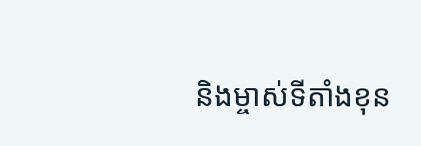និងម្ចាស់ទីតាំងខុន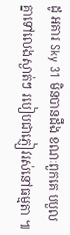ដូ អគារ Sky 31 មិនបានដឹង ខណៈពួកគេ បបួលគ្នាទៅលេងស្ងាត់ៗ របៀបជាភ្ញៀវរស់នៅធម្មតា ៕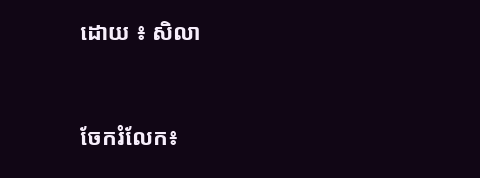ដោយ ៖ សិលា


ចែករំលែក៖